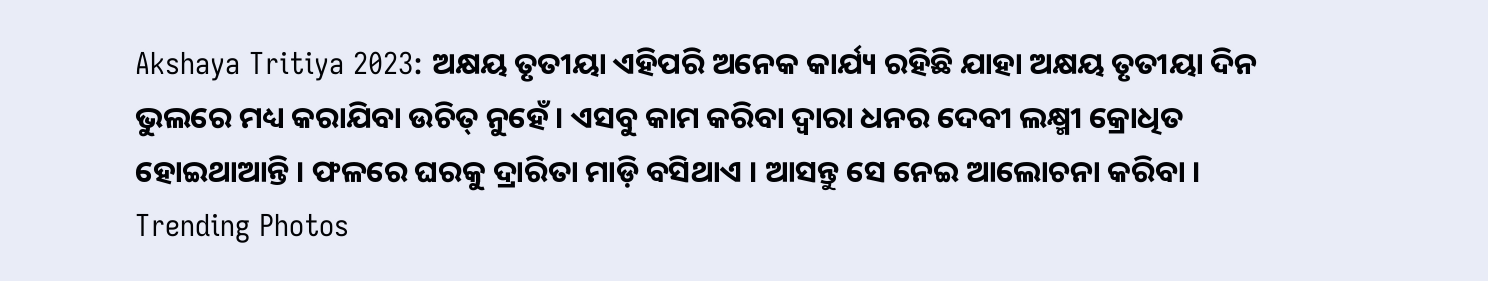Akshaya Tritiya 2023: ଅକ୍ଷୟ ତୃତୀୟା ଏହିପରି ଅନେକ କାର୍ଯ୍ୟ ରହିଛି ଯାହା ଅକ୍ଷୟ ତୃତୀୟା ଦିନ ଭୁଲରେ ମଧ୍ୟ କରାଯିବା ଉଚିତ୍ ନୁହେଁ । ଏସବୁ କାମ କରିବା ଦ୍ବାରା ଧନର ଦେବୀ ଲକ୍ଷ୍ମୀ କ୍ରୋଧିତ ହୋଇଥାଆନ୍ତି । ଫଳରେ ଘରକୁ ଦ୍ରାରିତା ମାଡ଼ି ବସିଥାଏ । ଆସନ୍ତୁ ସେ ନେଇ ଆଲୋଚନା କରିବା ।
Trending Photos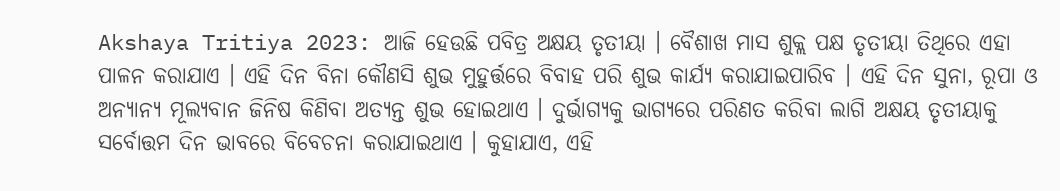Akshaya Tritiya 2023: ଆଜି ହେଉଛି ପବିତ୍ର ଅକ୍ଷୟ ତୃତୀୟା । ବୈଶାଖ ମାସ ଶୁକ୍ଲ ପକ୍ଷ ତୃତୀୟା ତିଥିରେ ଏହା ପାଳନ କରାଯାଏ । ଏହି ଦିନ ବିନା କୌଣସି ଶୁଭ ମୁହୁର୍ତ୍ତରେ ବିବାହ ପରି ଶୁଭ କାର୍ଯ୍ୟ କରାଯାଇପାରିବ । ଏହି ଦିନ ସୁନା, ରୂପା ଓ ଅନ୍ୟାନ୍ୟ ମୂଲ୍ୟବାନ ଜିନିଷ କିଣିବା ଅତ୍ୟନ୍ତ ଶୁଭ ହୋଇଥାଏ । ଦୁର୍ଭାଗ୍ୟକୁ ଭାଗ୍ୟରେ ପରିଣତ କରିବା ଲାଗି ଅକ୍ଷୟ ତୃତୀୟାକୁ ସର୍ବୋତ୍ତମ ଦିନ ଭାବରେ ବିବେଚନା କରାଯାଇଥାଏ । କୁହାଯାଏ, ଏହି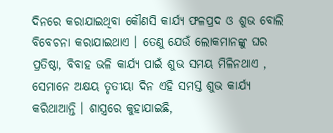ଦିନରେ କରାଯାଇଥିବା କୌଣସି କାର୍ଯ୍ୟ ଫଳପ୍ରଦ ଓ ଶୁଭ ବୋଲି ବିବେଚନା କରାଯାଇଥାଏ । ତେଣୁ ଯେଉଁ ଲୋକମାନଙ୍କୁ ଘର ପ୍ରତିଷ୍ଠା, ବିବାହ ଭଳି କାର୍ଯ୍ୟ ପାଇଁ ଶୁଭ ସମୟ ମିଳିନଥାଏ , ସେମାନେ ଅକ୍ଷୟ ତୃତୀୟା ଦିନ ଏହି ସମସ୍ତ ଶୁଭ କାର୍ଯ୍ୟ କରିଥାଆନ୍ତି । ଶାସ୍ତ୍ରରେ କୁହାଯାଇଛି,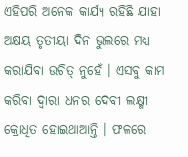ଏହିପରି ଅନେକ କାର୍ଯ୍ୟ ରହିଛି ଯାହା ଅକ୍ଷୟ ତୃତୀୟା ଦିନ ଭୁଲରେ ମଧ୍ୟ କରାଯିବା ଉଚିତ୍ ନୁହେଁ । ଏସବୁ କାମ କରିବା ଦ୍ବାରା ଧନର ଦେବୀ ଲକ୍ଷ୍ମୀ କ୍ରୋଧିତ ହୋଇଥାଆନ୍ତି । ଫଳରେ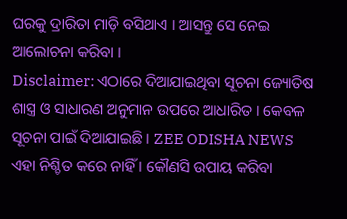ଘରକୁ ଦ୍ରାରିତା ମାଡ଼ି ବସିଥାଏ । ଆସନ୍ତୁ ସେ ନେଇ ଆଲୋଚନା କରିବା ।
Disclaimer: ଏଠାରେ ଦିଆଯାଇଥିବା ସୂଚନା ଜ୍ୟୋତିଷ ଶାସ୍ତ୍ର ଓ ସାଧାରଣ ଅନୁମାନ ଉପରେ ଆଧାରିତ । କେବଳ ସୂଚନା ପାଇଁ ଦିଆଯାଇଛି । ZEE ODISHA NEWS ଏହା ନିଶ୍ଚିତ କରେ ନାହିଁ । କୌଣସି ଉପାୟ କରିବା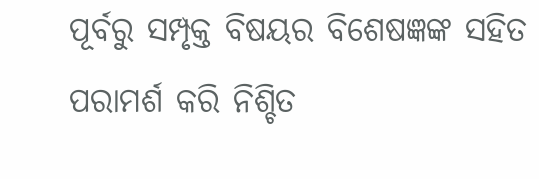ପୂର୍ବରୁ ସମ୍ପୃକ୍ତ ବିଷୟର ବିଶେଷଜ୍ଞଙ୍କ ସହିତ ପରାମର୍ଶ କରି ନିଶ୍ଚିତ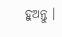ହୁଅନ୍ତୁ ।